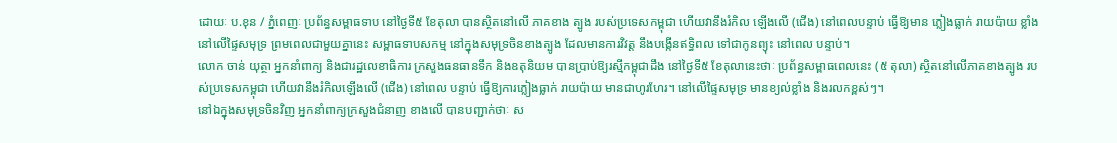ដោយៈ ប.ខុន / ភ្នំពេញៈ ប្រព័ន្ធសម្ពាធទាប នៅថ្ងៃទី៥ ខែតុលា បានស្ថិតនៅលើ ភាគខាង ត្បូង របស់ប្រទេសកម្ពុជា ហើយវានឹងរំកិល ឡើងលើ (ជើង) នៅពេលបន្ទាប់ ធ្វើឱ្យមាន ភ្លៀងធ្លាក់ រាយប៉ាយ ខ្លាំង នៅលើផ្ទៃសមុទ្រ ព្រមពេលជាមួយគ្នានេះ សម្ពាធទាបសកម្ម នៅក្នុងសមុទ្រចិនខាងត្បូង ដែលមានការវិវត្ត នឹងបង្កើនឥទ្ធិពល ទៅជាកូនព្យុះ នៅពេល បន្ទាប់។
លោក ចាន់ យុត្ថា អ្នកនាំពាក្យ និងជារដ្ឋលេខាធិការ ក្រសួងធនធានទឹក និងឧតុនិយម បានប្រាប់ឱ្យរស្មីកម្ពុជាដឹង នៅថ្ងៃទី៥ ខែតុលានេះថាៈ ប្រព័ន្ធសម្ពាធពេលនេះ (៥ តុលា) ស្ថិតនៅលើភាគខាងត្បូង របស់ប្រទេសកម្ពុជា ហើយវានឹងរំកិលឡើងលើ (ជើង) នៅពេល បន្ទាប់ ធ្វើឱ្យការភ្លៀងធ្លាក់ រាយប៉ាយ មានជាហូរហែរ។ នៅលើផ្ទៃសមុទ្រ មានខ្យល់ខ្លាំង និងរលកខ្ពស់ៗ។
នៅឯក្នុងសមុទ្រចិនវិញ អ្នកនាំពាក្យក្រសួងជំនាញ ខាងលើ បានបញ្ជាក់ថាៈ ស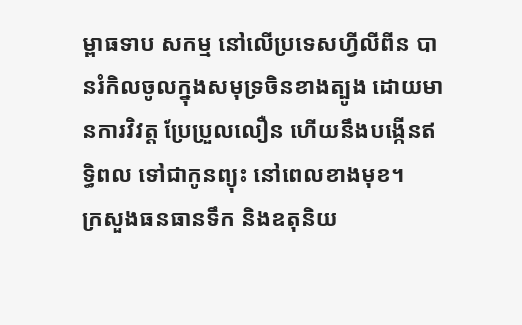ម្ពាធទាប សកម្ម នៅលើប្រទេសហ្វីលីពីន បានរំកិលចូលក្នុងសមុទ្រចិនខាងត្បូង ដោយមានការវិវត្ត ប្រែប្រួលលឿន ហើយនឹងបង្កើនឥទ្ធិពល ទៅជាកូនព្យុះ នៅពេលខាងមុខ។
ក្រសួងធនធានទឹក និងឧតុនិយ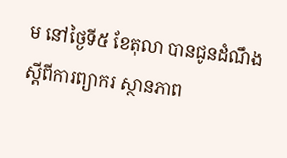ម នៅថ្ងៃទី៥ ខែតុលា បានជូនដំណឹង ស្តីពីការព្យាករ ស្ថានភាព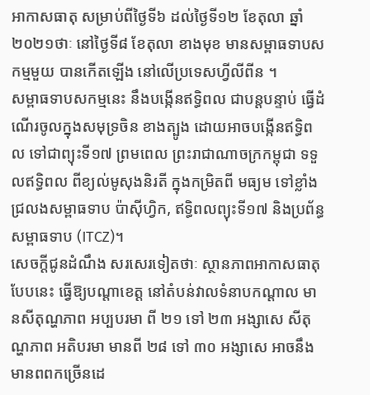អាកាសធាតុ សម្រាប់ពីថ្ងៃទី៦ ដល់ថ្ងៃទី១២ ខែតុលា ឆ្នាំ២០២១ថាៈ នៅថ្ងៃទី៨ ខែតុលា ខាងមុខ មានសម្ពាធទាបសកម្មមួយ បានកើតឡើង នៅលើប្រទេសហ្វីលីពីន ។
សម្ពាធទាបសកម្មនេះ នឹងបង្កើនឥទ្ធិពល ជាបន្តបន្ទាប់ ធ្វើដំណើរចូលក្នុងសមុទ្រចិន ខាងត្បូង ដោយអាចបង្កើនឥទ្ធិពល ទៅជាព្យុះទី១៧ ព្រមពេល ព្រះរាជាណាចក្រកម្ពុជា ទទួលឥទ្ធិពល ពីខ្យល់មូសុងនិរតី ក្នុងកម្រិតពី មធ្យម ទៅខ្លាំង ជ្រលងសម្ពាធទាប ប៉ាស៊ីហ្វិក, ឥទ្ធិពលព្យុះទី១៧ និងប្រព័ន្ធសម្ពាធទាប (ITCZ)។
សេចក្តីជូនដំណឹង សរសេរទៀតថាៈ ស្ថានភាពអាកាសធាតុបែបនេះ ធ្វើឱ្យបណ្តាខេត្ត នៅតំបន់វាលទំនាបកណ្តាល មានសីតុណ្ហភាព អប្បបរមា ពី ២១ ទៅ ២៣ អង្សាសេ សីតុណ្ហភាព អតិបរមា មានពី ២៨ ទៅ ៣០ អង្សាសេ អាចនឹងមានពពកច្រើនដេ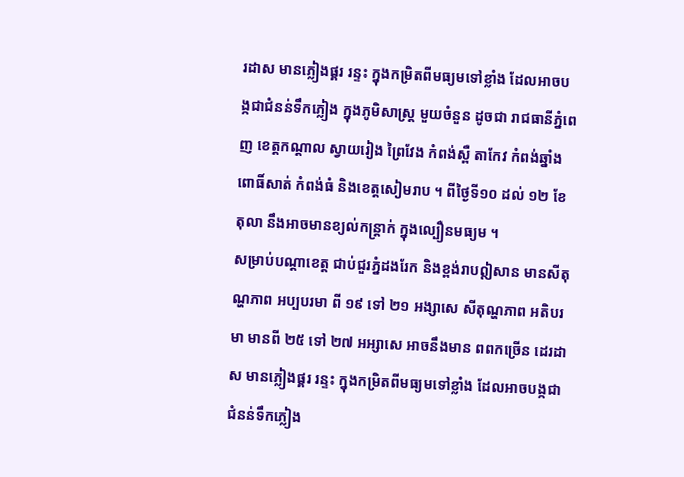រដាស មានភ្លៀងផ្គរ រន្ទះ ក្នុងកម្រិតពីមធ្យមទៅខ្លាំង ដែលអាចបង្កជាជំនន់ទឹកភ្លៀង ក្នុងភូមិសាស្ត្រ មួយចំនួន ដូចជា រាជធានីភ្នំពេញ ខេត្តកណ្តាល ស្វាយរៀង ព្រៃវែង កំពង់ស្ពឺ តាកែវ កំពង់ឆ្នាំង ពោធិ៍សាត់ កំពង់ធំ និងខេត្តសៀមរាប ។ ពីថ្ងៃទី១០ ដល់ ១២ ខែតុលា នឹងអាចមានខ្យល់កន្ត្រាក់ ក្នុងល្បឿនមធ្យម ។
សម្រាប់បណ្តាខេត្ត ជាប់ជួរភ្នំដងរែក និងខ្ពង់រាបឦសាន មានសីតុណ្ហភាព អប្បបរមា ពី ១៩ ទៅ ២១ អង្សាសេ សីតុណ្ហភាព អតិបរមា មានពី ២៥ ទៅ ២៧ អអ្សាសេ អាចនឹងមាន ពពកច្រើន ដេរដាស មានភ្លៀងផ្គរ រន្ទះ ក្នុងកម្រិតពីមធ្យមទៅខ្លាំង ដែលអាចបង្កជា ជំនន់ទឹកភ្លៀង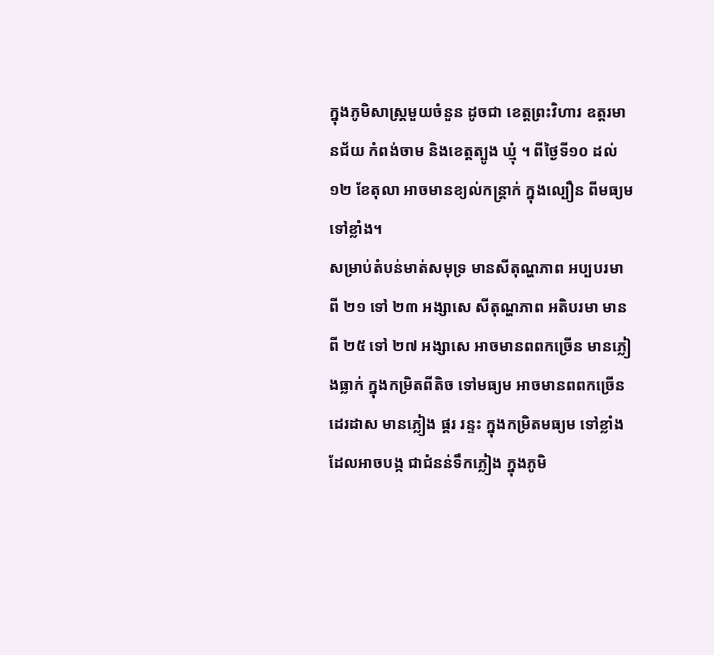ក្នុងភូមិសាស្ត្រមួយចំនួន ដូចជា ខេត្តព្រះវិហារ ឧត្តរមានជ័យ កំពង់ចាម និងខេត្តត្បូង ឃ្មុំ ។ ពីថ្ងៃទី១០ ដល់ ១២ ខែតុលា អាចមានខ្យល់កន្ត្រាក់ ក្នុងល្បឿន ពីមធ្យម ទៅខ្លាំង។
សម្រាប់តំបន់មាត់សមុទ្រ មានសីតុណ្ហភាព អប្បបរមា ពី ២១ ទៅ ២៣ អង្សាសេ សីតុណ្ហភាព អតិបរមា មានពី ២៥ ទៅ ២៧ អង្សាសេ អាចមានពពកច្រើន មានភ្លៀងធ្លាក់ ក្នុងកម្រិតពីតិច ទៅមធ្យម អាចមានពពកច្រើន ដេរដាស មានភ្លៀង ផ្គរ រន្ទះ ក្នុងកម្រិតមធ្យម ទៅខ្លាំង ដែលអាចបង្ក ជាជំនន់ទឹកភ្លៀង ក្នុងភូមិ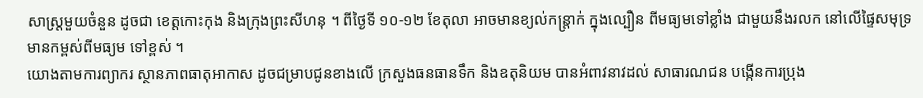សាស្ត្រមួយចំនួន ដូចជា ខេត្តកោះកុង និងក្រុងព្រះសីហនុ ។ ពីថ្ងៃទី ១០-១២ ខែតុលា អាចមានខ្យល់កន្ត្រាក់ ក្នុងល្បឿន ពីមធ្យមទៅខ្លាំង ជាមួយនឹងរលក នៅលើផ្ទៃសមុទ្រ មានកម្ពស់ពីមធ្យម ទៅខ្ពស់ ។
យោងតាមការព្យាករ ស្ថានភាពធាតុអាកាស ដូចជម្រាបជូនខាងលើ ក្រសួងធនធានទឹក និងឧតុនិយម បានអំពាវនាវដល់ សាធារណជន បង្កើនការប្រុង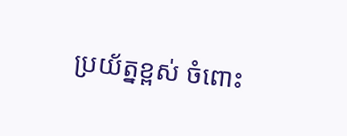ប្រយ័ត្នខ្ពស់ ចំពោះ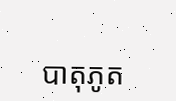បាតុភូត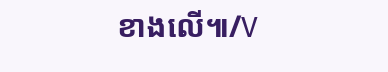ខាងលើ៕/V